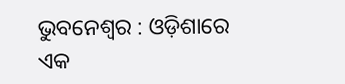ଭୁବନେଶ୍ୱର : ଓଡ଼ିଶାରେ ଏକ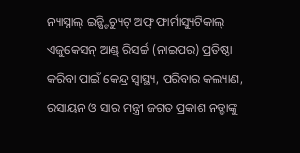ନ୍ୟାସ୍ନାଲ୍ ଇନ୍ଷ୍ଟିଚ୍ୟୁଟ୍ ଅଫ୍ ଫାର୍ମାସ୍ୟୁଟିକାଲ୍ ଏଜୁକେସନ୍ ଆଣ୍ଡ୍ ରିସର୍ଚ୍ଚ (ନାଇପର) ପ୍ରତିଷ୍ଠା କରିବା ପାଇଁ କେନ୍ଦ୍ର ସ୍ୱାସ୍ଥ୍ୟ, ପରିବାର କଲ୍ୟାଣ, ରସାୟନ ଓ ସାର ମନ୍ତ୍ରୀ ଜଗତ ପ୍ରକାଶ ନଡ୍ଡାଙ୍କୁ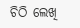ଚିଠି ଲେଖି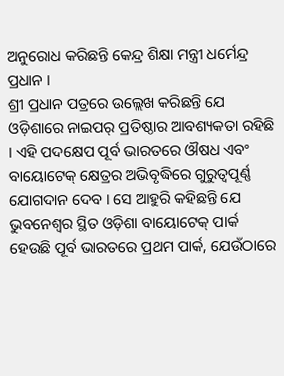ଅନୁରୋଧ କରିଛନ୍ତି କେନ୍ଦ୍ର ଶିକ୍ଷା ମନ୍ତ୍ରୀ ଧର୍ମେନ୍ଦ୍ର ପ୍ରଧାନ ।
ଶ୍ରୀ ପ୍ରଧାନ ପତ୍ରରେ ଉଲ୍ଲେଖ କରିଛନ୍ତି ଯେ ଓଡ଼ିଶାରେ ନାଇପର୍ ପ୍ରତିଷ୍ଠାର ଆବଶ୍ୟକତା ରହିଛି । ଏହି ପଦକ୍ଷେପ ପୂର୍ବ ଭାରତରେ ଔଷଧ ଏବଂ ବାୟୋଟେକ୍ କ୍ଷେତ୍ରର ଅଭିବୃଦ୍ଧିରେ ଗୁରୁତ୍ୱପୂର୍ଣ୍ଣ ଯୋଗଦାନ ଦେବ । ସେ ଆହୁରି କହିଛନ୍ତି ଯେ ଭୁବନେଶ୍ୱର ସ୍ଥିତ ଓଡ଼ିଶା ବାୟୋଟେକ୍ ପାର୍କ ହେଉଛି ପୂର୍ବ ଭାରତରେ ପ୍ରଥମ ପାର୍କ, ଯେଉଁଠାରେ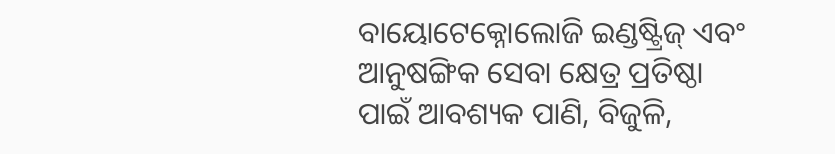ବାୟୋଟେକ୍ନୋଲୋଜି ଇଣ୍ଡଷ୍ଟ୍ରିଜ୍ ଏବଂ ଆନୁଷଙ୍ଗିକ ସେବା କ୍ଷେତ୍ର ପ୍ରତିଷ୍ଠା ପାଇଁ ଆବଶ୍ୟକ ପାଣି, ବିଜୁଳି,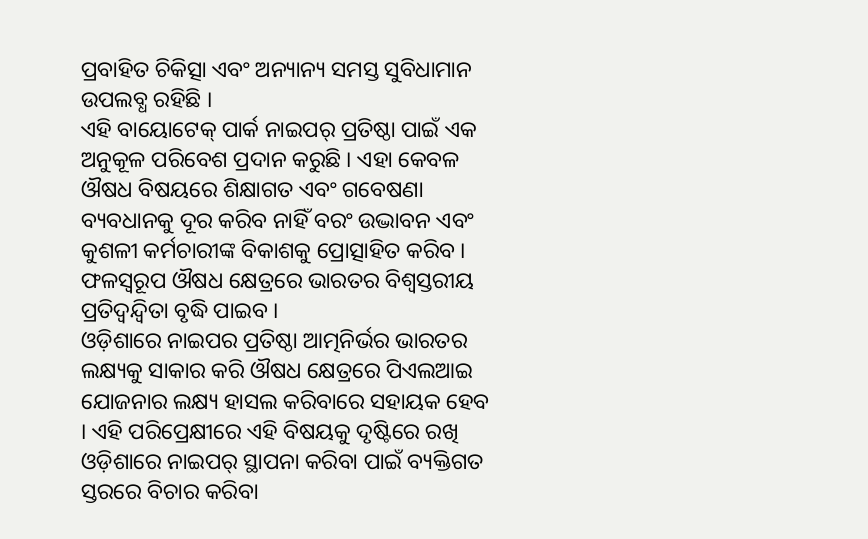ପ୍ରବାହିତ ଚିକିତ୍ସା ଏବଂ ଅନ୍ୟାନ୍ୟ ସମସ୍ତ ସୁବିଧାମାନ ଉପଲବ୍ଧ ରହିଛି ।
ଏହି ବାୟୋଟେକ୍ ପାର୍କ ନାଇପର୍ ପ୍ରତିଷ୍ଠା ପାଇଁ ଏକ ଅନୁକୂଳ ପରିବେଶ ପ୍ରଦାନ କରୁଛି । ଏହା କେବଳ ଔଷଧ ବିଷୟରେ ଶିକ୍ଷାଗତ ଏବଂ ଗବେଷଣା ବ୍ୟବଧାନକୁ ଦୂର କରିବ ନାହିଁ ବରଂ ଉଦ୍ଭାବନ ଏବଂ କୁଶଳୀ କର୍ମଚାରୀଙ୍କ ବିକାଶକୁ ପ୍ରୋତ୍ସାହିତ କରିବ । ଫଳସ୍ୱରୂପ ଔଷଧ କ୍ଷେତ୍ରରେ ଭାରତର ବିଶ୍ୱସ୍ତରୀୟ ପ୍ରତିଦ୍ୱନ୍ଦ୍ୱିତା ବୃଦ୍ଧି ପାଇବ ।
ଓଡ଼ିଶାରେ ନାଇପର ପ୍ରତିଷ୍ଠା ଆତ୍ମନିର୍ଭର ଭାରତର ଲକ୍ଷ୍ୟକୁ ସାକାର କରି ଔଷଧ କ୍ଷେତ୍ରରେ ପିଏଲଆଇ ଯୋଜନାର ଲକ୍ଷ୍ୟ ହାସଲ କରିବାରେ ସହାୟକ ହେବ । ଏହି ପରିପ୍ରେକ୍ଷୀରେ ଏହି ବିଷୟକୁ ଦୃଷ୍ଟିରେ ରଖି ଓଡ଼ିଶାରେ ନାଇପର୍ ସ୍ଥାପନା କରିବା ପାଇଁ ବ୍ୟକ୍ତିଗତ ସ୍ତରରେ ବିଚାର କରିବା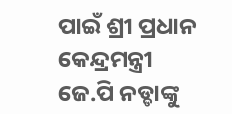ପାଇଁ ଶ୍ରୀ ପ୍ରଧାନ କେନ୍ଦ୍ରମନ୍ତ୍ରୀ ଜେ.ପି ନଡ୍ଡାଙ୍କୁ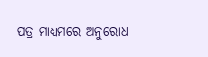ପତ୍ର ମାଧ୍ୟମରେ ଅନୁରୋଧ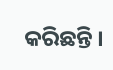କରିଛନ୍ତି ।